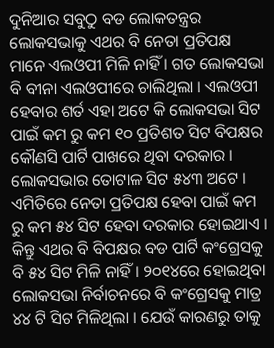ଦୁନିଆର ସବୁଠୁ ବଡ ଲୋକତନ୍ତ୍ରର ଲୋକସଭାକୁ ଏଥର ବି ନେତା ପ୍ରତିପକ୍ଷ ମାନେ ଏଲଓପୀ ମିଳି ନାହିଁ । ଗତ ଲୋକସଭା ବି ବୀନା ଏଲଓପୀରେ ଚାଲିଥିଲା । ଏଲଓପୀ ହେବାର ଶର୍ତ ଏହା ଅଟେ କି ଲୋକସଭା ସିଟ ପାଇଁ କମ ରୁ କମ ୧୦ ପ୍ରତିଶତ ସିଟ ବିପକ୍ଷର କୌଣସି ପାର୍ଟି ପାଖରେ ଥିବା ଦରକାର । ଲୋକସଭାର ତୋଟାଳ ସିଟ ୫୪୩ ଅଟେ ।
ଏମିତିରେ ନେତା ପ୍ରତିପକ୍ଷ ହେବା ପାଇଁ କମ ରୁ କମ ୫୪ ସିଟ ହେବା ଦରକାର ହୋଇଥାଏ । କିନ୍ତୁ ଏଥର ବି ବିପକ୍ଷର ବଡ ପାର୍ଟି କଂଗ୍ରେସକୁ ବି ୫୪ ସିଟ ମିଳି ନାହିଁ । ୨୦୧୪ରେ ହୋଇଥିବା ଲୋକସଭା ନିର୍ବାଚନରେ ବି କଂଗ୍ରେସକୁ ମାତ୍ର ୪୪ ଟି ସିଟ ମିଳିଥିଲା । ଯେଉଁ କାରଣରୁ ତାକୁ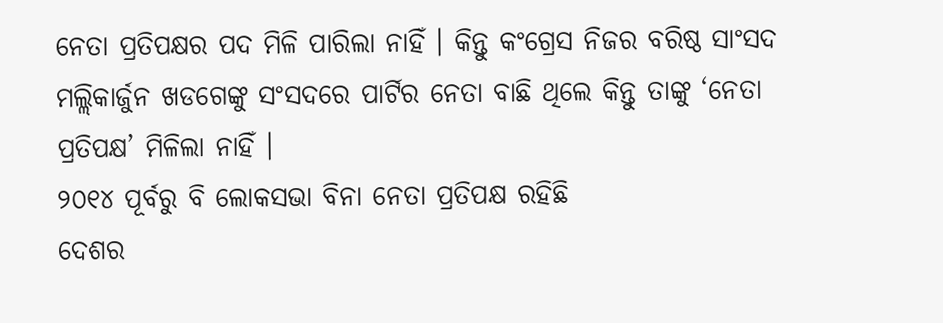ନେତା ପ୍ରତିପକ୍ଷର ପଦ ମିଳି ପାରିଲା ନାହିଁ । କିନ୍ତୁ କଂଗ୍ରେସ ନିଜର ବରିଷ୍ଠ ସାଂସଦ ମଲ୍ଲିକାର୍ଜୁନ ଖଡଗେଙ୍କୁ ସଂସଦରେ ପାର୍ଟିର ନେତା ବାଛି ଥିଲେ କିନ୍ତୁ ତାଙ୍କୁ ‘ନେତା ପ୍ରତିପକ୍ଷ’ ମିଳିଲା ନାହିଁ ।
୨୦୧୪ ପୂର୍ବରୁ ବି ଲୋକସଭା ବିନା ନେତା ପ୍ରତିପକ୍ଷ ରହିଛି
ଦେଶର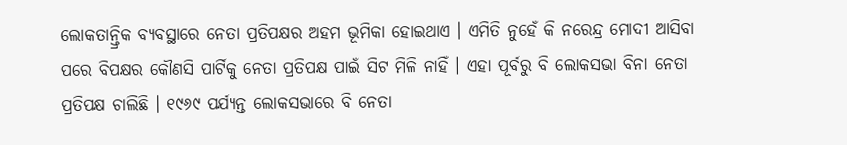ଲୋକତାନ୍ତ୍ରିକ ବ୍ୟବସ୍ଥାରେ ନେତା ପ୍ରତିପକ୍ଷର ଅହମ ଭୂମିକା ହୋଇଥାଏ । ଏମିତି ନୁହେଁ କି ନରେନ୍ଦ୍ର ମୋଦୀ ଆସିବା ପରେ ବିପକ୍ଷର କୌଣସି ପାର୍ଟିକୁ ନେତା ପ୍ରତିପକ୍ଷ ପାଇଁ ସିଟ ମିଳି ନାହିଁ । ଏହା ପୂର୍ବରୁ ବି ଲୋକସଭା ବିନା ନେତା ପ୍ରତିପକ୍ଷ ଚାଲିଛି । ୧୯୬୯ ପର୍ଯ୍ୟନ୍ତ ଲୋକସଭାରେ ବି ନେତା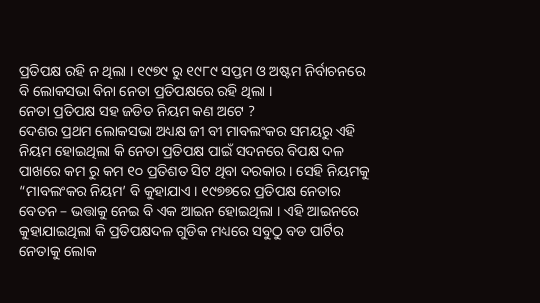ପ୍ରତିପକ୍ଷ ରହି ନ ଥିଲା । ୧୯୭୯ ରୁ ୧୯୮୯ ସପ୍ତମ ଓ ଅଷ୍ଟମ ନିର୍ବାଚନରେ ବି ଲୋକସଭା ବିନା ନେତା ପ୍ରତିପକ୍ଷରେ ରହି ଥିଲା ।
ନେତା ପ୍ରତିପକ୍ଷ ସହ ଜଡିତ ନିୟମ କଣ ଅଟେ ?
ଦେଶର ପ୍ରଥମ ଲୋକସଭା ଅଧ୍ୟକ୍ଷ ଜୀ ବୀ ମାବଲଂକର ସମୟରୁ ଏହି ନିୟମ ହୋଇଥିଲା କି ନେତା ପ୍ରତିପକ୍ଷ ପାଇଁ ସଦନରେ ବିପକ୍ଷ ଦଳ ପାଖରେ କମ ରୁ କମ ୧୦ ପ୍ରତିଶତ ସିଟ ଥିବା ଦରକାର । ସେହି ନିୟମକୁ “ମାବଲଂକର ନିୟମ’ ବି କୁହାଯାଏ । ୧୯୭୭ରେ ପ୍ରତିପକ୍ଷ ନେତାର ବେତନ – ଭତ୍ତାକୁ ନେଇ ବି ଏକ ଆଇନ ହୋଇଥିଲା । ଏହି ଆଇନରେ କୁହାଯାଇଥିଲା କି ପ୍ରତିପକ୍ଷଦଳ ଗୁଡିକ ମଧ୍ୟରେ ସବୁଠୁ ବଡ ପାର୍ଟିର ନେତାକୁ ଲୋକ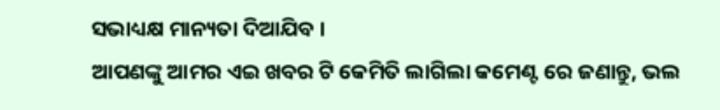ସଭାଧ୍ୟକ୍ଷ ମାନ୍ୟତା ଦିଆଯିବ ।
ଆପଣଙ୍କୁ ଆମର ଏଇ ଖବର ଟି କେମିତି ଲାଗିଲା କମେଣ୍ଟ ରେ ଜଣାନ୍ତୁ, ଭଲ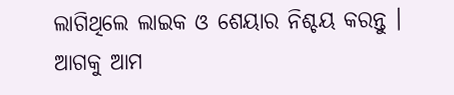ଲାଗିଥିଲେ ଲାଇକ ଓ ଶେୟାର ନିଶ୍ଚୟ କରନ୍ତୁ । ଆଗକୁ ଆମ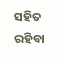ସହିତ ରହିବା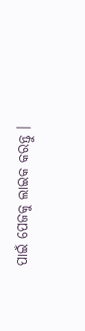ପାଇଁ ପେଜକୁ ଲାଇକ କରନ୍ତୁ ।